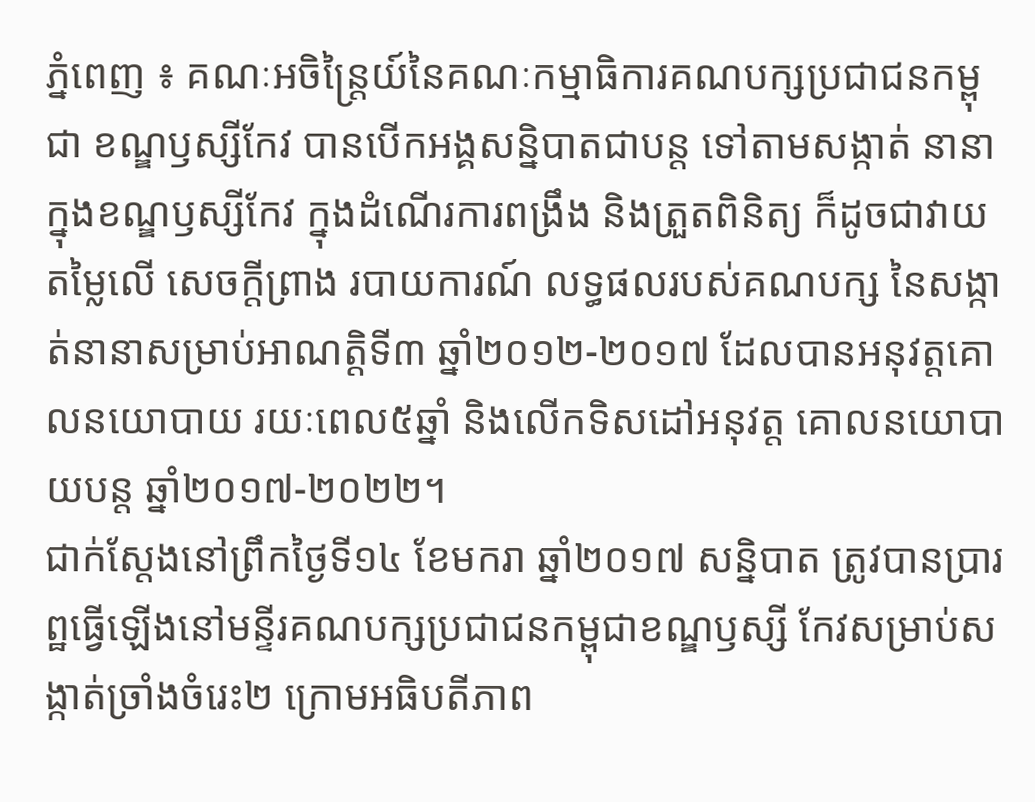ភ្នំពេញ ៖ គណៈអចិន្ត្រៃយ៍នៃគណៈកម្មាធិការគណបក្សប្រជាជនកម្ពុជា ខណ្ឌឫស្សីកែវ បានបើកអង្គសន្និបាតជាបន្ត ទៅតាមសង្កាត់ នានា ក្នុងខណ្ឌឫស្សីកែវ ក្នុងដំណើរការពង្រឹង និងត្រួតពិនិត្យ ក៏ដូចជាវាយតម្លៃលើ សេចក្ដីព្រាង របាយការណ៍ លទ្ធផលរបស់គណបក្ស នៃសង្កាត់នានាសម្រាប់អាណត្តិទី៣ ឆ្នាំ២០១២-២០១៧ ដែលបានអនុវត្តគោលនយោបាយ រយៈពេល៥ឆ្នាំ និងលើកទិសដៅអនុវត្ត គោលនយោបាយបន្ត ឆ្នាំ២០១៧-២០២២។
ជាក់ស្តែងនៅព្រឹកថ្ងៃទី១៤ ខែមករា ឆ្នាំ២០១៧ សន្និបាត ត្រូវបានប្រារព្ឋធ្វើឡើងនៅមន្ទីរគណបក្សប្រជាជនកម្ពុជាខណ្ឌឫស្សី កែវសម្រាប់សង្កាត់ច្រាំងចំរេះ២ ក្រោមអធិបតីភាព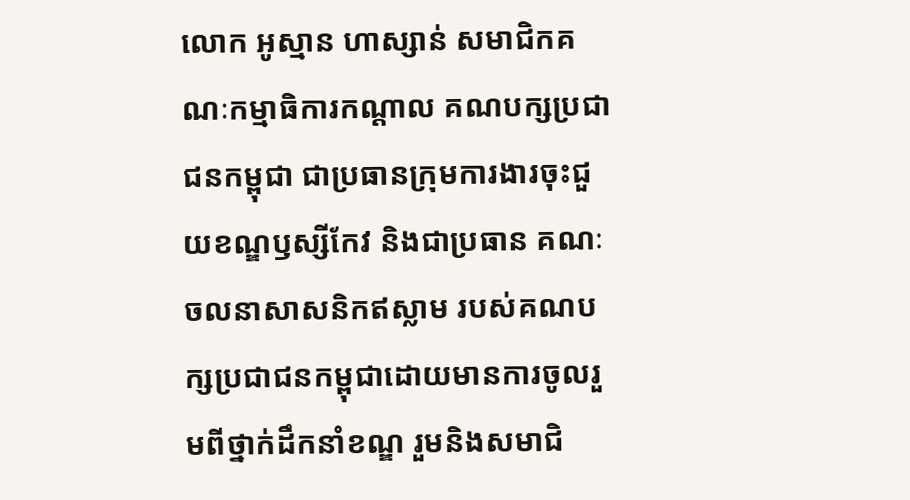លោក អូស្មាន ហាស្សាន់ សមាជិកគណៈកម្មាធិការកណ្តាល គណបក្សប្រជាជនកម្ពុជា ជាប្រធានក្រុមការងារចុះជួយខណ្ឌឫស្សីកែវ និងជាប្រធាន គណៈ ចលនាសាសនិកឥស្លាម របស់គណបក្សប្រជាជនកម្ពុជាដោយមានការចូលរួមពីថ្នាក់ដឹកនាំខណ្ឌ រួមនិងសមាជិ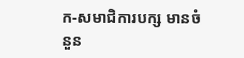ក-សមាជិការបក្ស មានចំនួន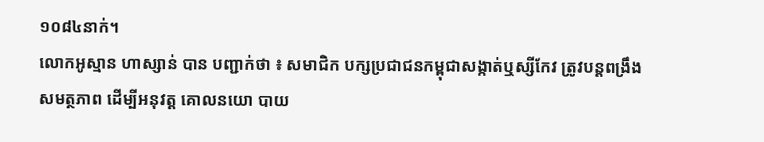១០៨៤នាក់។
លោកអូស្មាន ហាស្សាន់ បាន បញ្ជាក់ថា ៖ សមាជិក បក្សប្រជាជនកម្ពុជាសង្កាត់ឬស្សីកែវ ត្រូវបន្ដពង្រឹង សមត្ថភាព ដើម្បីអនុវត្ដ គោលនយោ បាយ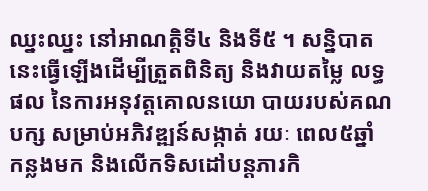ឈ្នះឈ្នះ នៅអាណត្ដិទី៤ និងទី៥ ។ សន្និបាតនេះធ្វើឡើងដើម្បីត្រួតពិនិត្យ និងវាយតម្លៃ លទ្ធផល នៃការអនុវត្តគោលនយោ បាយរបស់គណបក្ស សម្រាប់អភិវឌ្ឍន៍សង្កាត់ រយៈ ពេល៥ឆ្នាំ កន្លងមក និងលើកទិសដៅបន្តភារកិ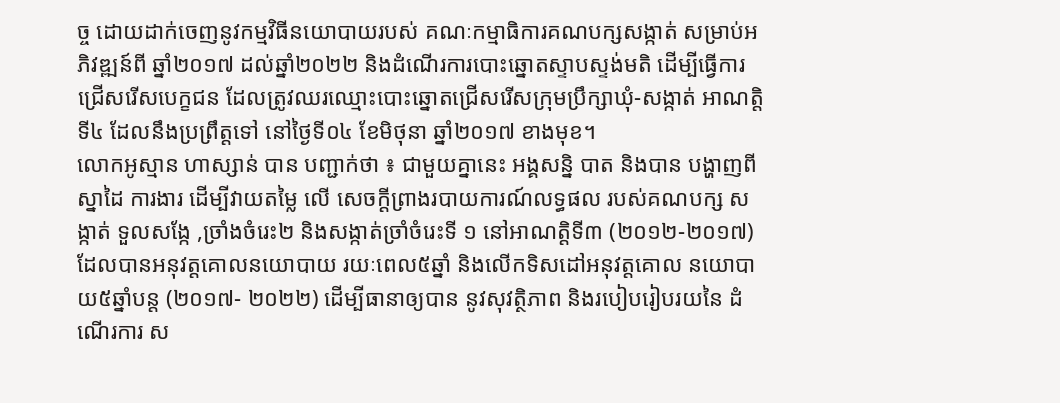ច្ច ដោយដាក់ចេញនូវកម្មវិធីនយោបាយរបស់ គណៈកម្មាធិការគណបក្សសង្កាត់ សម្រាប់អភិវឌ្ឍន៍ពី ឆ្នាំ២០១៧ ដល់ឆ្នាំ២០២២ និងដំណើរការបោះឆ្នោតស្ទាបស្ទង់មតិ ដើម្បីធ្វើការជ្រើសរើសបេក្ខជន ដែលត្រូវឈរឈ្មោះបោះឆ្នោតជ្រើសរើសក្រុមប្រឹក្សាឃុំ-សង្កាត់ អាណត្តិទី៤ ដែលនឹងប្រព្រឹត្តទៅ នៅថ្ងៃទី០៤ ខែមិថុនា ឆ្នាំ២០១៧ ខាងមុខ។
លោកអូស្មាន ហាស្សាន់ បាន បញ្ជាក់ថា ៖ ជាមួយគ្នានេះ អង្គសន្និ បាត និងបាន បង្ហាញពីស្នាដៃ ការងារ ដើម្បីវាយតម្លៃ លើ សេចក្ដីព្រាងរបាយការណ៍លទ្ធផល របស់គណបក្ស សង្កាត់ ទួលសង្កែ ,ច្រាំងចំរេះ២ និងសង្កាត់ច្រាំចំរេះទី ១ នៅអាណត្តិទី៣ (២០១២-២០១៧) ដែលបានអនុវត្តគោលនយោបាយ រយៈពេល៥ឆ្នាំ និងលើកទិសដៅអនុវត្តគោល នយោបាយ៥ឆ្នាំបន្ត (២០១៧- ២០២២) ដើម្បីធានាឲ្យបាន នូវសុវត្ថិភាព និងរបៀបរៀបរយនៃ ដំណើរការ ស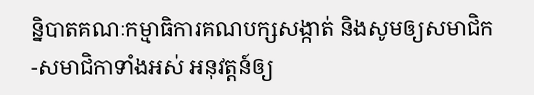ន្និបាតគណៈកម្មាធិការគណបក្សសង្កាត់ និងសូមឲ្យសមាជិក-សមាជិកាទាំងអស់ អនុវត្តន៍ឲ្យ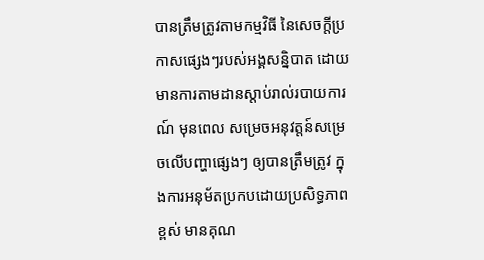បានត្រឹមត្រូវតាមកម្មវិធី នៃសេចក្តីប្រកាសផ្សេងៗរបស់អង្គសន្និបាត ដោយមានការតាមដានស្តាប់រាល់របាយការណ៍ មុនពេល សម្រេចអនុវត្តន៍សម្រេចលើបញ្ហាផ្សេងៗ ឲ្យបានត្រឹមត្រូវ ក្នុងការអនុម័តប្រកបដោយប្រសិទ្ធភាពខ្ពស់ មានគុណ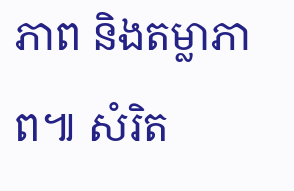ភាព និងតម្លាភាព៕ សំរិត